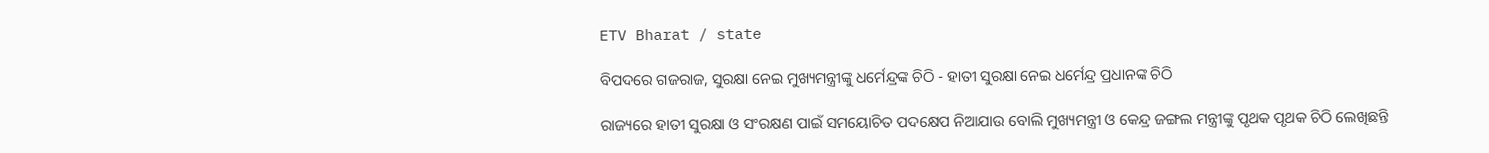ETV Bharat / state

ବିପଦରେ ଗଜରାଜ, ସୁରକ୍ଷା ନେଇ ମୁଖ୍ୟମନ୍ତ୍ରୀଙ୍କୁ ଧର୍ମେନ୍ଦ୍ରଙ୍କ ଚିଠି - ହାତୀ ସୁରକ୍ଷା ନେଇ ଧର୍ମେନ୍ଦ୍ର ପ୍ରଧାନଙ୍କ ଚିଠି

ରାଜ୍ୟରେ ହାତୀ ସୁରକ୍ଷା ଓ ସଂରକ୍ଷଣ ପାଇଁ ସମୟୋଚିତ ପଦକ୍ଷେପ ନିଆଯାଉ ବୋଲି ମୁଖ୍ୟମନ୍ତ୍ରୀ ଓ କେନ୍ଦ୍ର ଜଙ୍ଗଲ ମନ୍ତ୍ରୀଙ୍କୁ ପୃଥକ ପୃଥକ ଚିଠି ଲେଖିଛନ୍ତି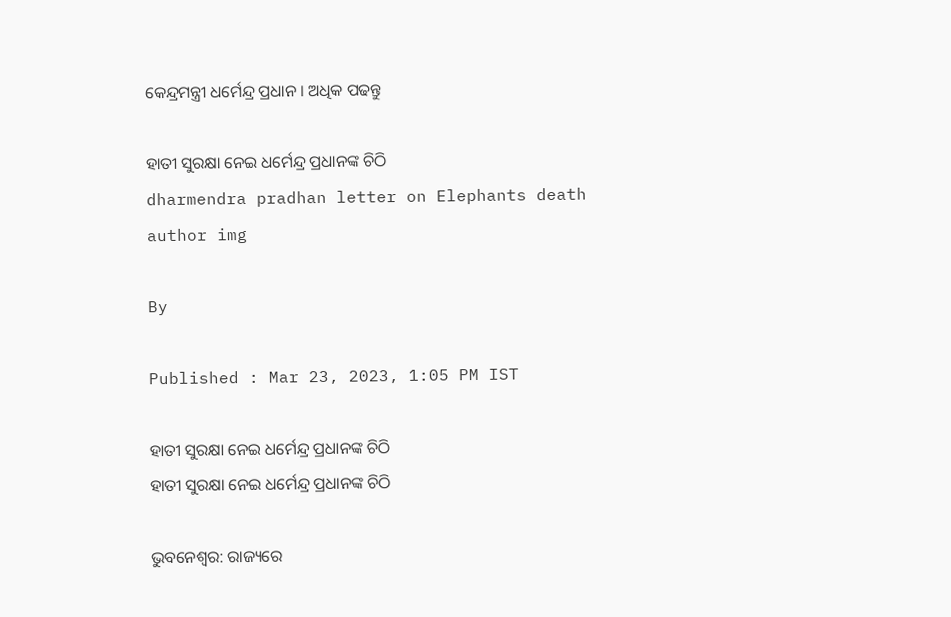କେନ୍ଦ୍ରମନ୍ତ୍ରୀ ଧର୍ମେନ୍ଦ୍ର ପ୍ରଧାନ । ଅଧିକ ପଢନ୍ତୁ

ହାତୀ ସୁରକ୍ଷା ନେଇ ଧର୍ମେନ୍ଦ୍ର ପ୍ରଧାନଙ୍କ ଚିଠି
dharmendra pradhan letter on Elephants death
author img

By

Published : Mar 23, 2023, 1:05 PM IST

ହାତୀ ସୁରକ୍ଷା ନେଇ ଧର୍ମେନ୍ଦ୍ର ପ୍ରଧାନଙ୍କ ଚିଠି
ହାତୀ ସୁରକ୍ଷା ନେଇ ଧର୍ମେନ୍ଦ୍ର ପ୍ରଧାନଙ୍କ ଚିଠି

ଭୁବନେଶ୍ବର: ରାଜ୍ୟରେ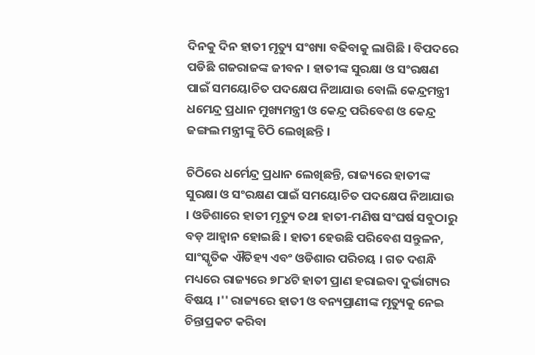ଦିନକୁ ଦିନ ହାତୀ ମୃତ୍ୟୁ ସଂଖ୍ୟା ବଢିବାକୁ ଲାଗିଛି । ବିପଦରେ ପଡିଛି ଗଜରାଜଙ୍କ ଜୀବନ । ହାତୀଙ୍କ ସୁରକ୍ଷା ଓ ସଂରକ୍ଷଣ ପାଇଁ ସମୟୋଚିତ ପଦକ୍ଷେପ ନିଆଯାଉ ବୋଲି କେନ୍ଦ୍ରମନ୍ତ୍ରୀ ଧମେନ୍ଦ୍ର ପ୍ରଧାନ ମୁଖ୍ୟମନ୍ତ୍ରୀ ଓ କେନ୍ଦ୍ର ପରିବେଶ ଓ କେନ୍ଦ୍ର ଜଙ୍ଗଲ ମନ୍ତ୍ରୀଙ୍କୁ ଚିଠି ଲେଖିଛନ୍ତି ।

ଚିଠିରେ ଧର୍ମେନ୍ଦ୍ର ପ୍ରଧାନ ଲେଖିଛନ୍ତି, ରାଜ୍ୟରେ ହାତୀଙ୍କ ସୁରକ୍ଷା ଓ ସଂରକ୍ଷଣ ପାଇଁ ସମୟୋଚିତ ପଦକ୍ଷେପ ନିଆଯାଉ । ଓଡିଶାରେ ହାତୀ ମୃତ୍ୟୁ ତଥା ହାତୀ-ମଣିଷ ସଂଘର୍ଷ ସବୁଠାରୁ ବଡ଼ ଆହ୍ବାନ ହୋଇଛି । ହାତୀ ହେଉଛି ପରିବେଶ ସନ୍ତୁଳନ, ସାଂସ୍କୃତିକ ଐତିହ୍ୟ ଏବଂ ଓଡିଶାର ପରିଚୟ । ଗତ ଦଶନ୍ଧି ମଧ୍ୟରେ ରାଜ୍ୟରେ ୭୮୪ଟି ହାତୀ ପ୍ରାଣ ହରାଇବା ଦୁର୍ଭାଗ୍ୟର ବିଷୟ ।'' ରାଜ୍ୟରେ ହାତୀ ଓ ବନ୍ୟପ୍ରାଣୀଙ୍କ ମୃତ୍ୟୁକୁ ନେଇ ଚିନ୍ତାପ୍ରକଟ କରିବା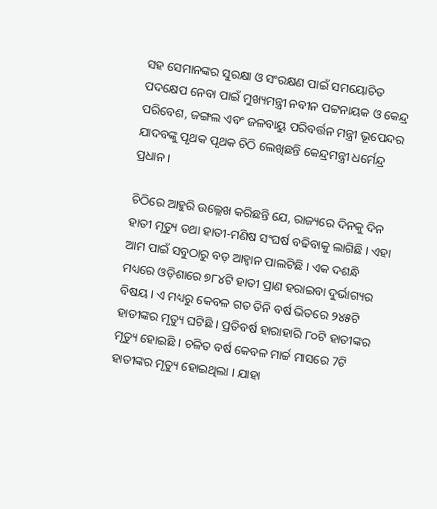ସହ ସେମାନଙ୍କର ସୁରକ୍ଷା ଓ ସଂରକ୍ଷଣ ପାଇଁ ସମୟୋଚିତ ପଦକ୍ଷେପ ନେବା ପାଇଁ ମୁଖ୍ୟମନ୍ତ୍ରୀ ନବୀନ ପଟ୍ଟନାୟକ ଓ କେନ୍ଦ୍ର ପରିବେଶ, ଜଙ୍ଗଲ ଏବଂ ଜଳବାୟୁ ପରିବର୍ତ୍ତନ ମନ୍ତ୍ରୀ ଭୂପେନ୍ଦର ଯାଦବଙ୍କୁ ପୃଥକ ପୃଥକ ଚିଠି ଲେଖିଛନ୍ତି କେନ୍ଦ୍ରମନ୍ତ୍ରୀ ଧର୍ମେନ୍ଦ୍ର ପ୍ରଧାନ ।

ଚିଠିରେ ଆହୁରି ଉଲ୍ଲେଖ କରିଛନ୍ତି ଯେ, ରାଜ୍ୟରେ ଦିନକୁ ଦିନ ହାତୀ ମୃତ୍ୟୁ ତଥା ହାତୀ-ମଣିଷ ସଂଘର୍ଷ ବଢିବାକୁ ଲାଗିଛି । ଏହା ଆମ ପାଇଁ ସବୁଠାରୁ ବଡ଼ ଆହ୍ବାନ ପାଲଟିଛି । ଏକ ଦଶନ୍ଧି ମଧ୍ୟରେ ଓଡ଼ିଶାରେ ୭୮୪ଟି ହାତୀ ପ୍ରାଣ ହରାଇବା ଦୁର୍ଭାଗ୍ୟର ବିଷୟ । ଏ ମଧ୍ୟରୁ କେବଳ ଗତ ତିନି ବର୍ଷ ଭିତରେ ୨୪୫ଟି ହାତୀଙ୍କର ମୃତ୍ୟୁ ଘଟିଛି । ପ୍ରତିବର୍ଷ ହାରାହାରି ୮୦ଟି ହାତୀଙ୍କର ମୃତ୍ୟୁ ହୋଇଛି । ଚଳିତ ବର୍ଷ କେବଳ ମାର୍ଚ୍ଚ ମାସରେ 7ଟି ହାତୀଙ୍କର ମୃତ୍ୟୁ ହୋଇଥିଲା । ଯାହା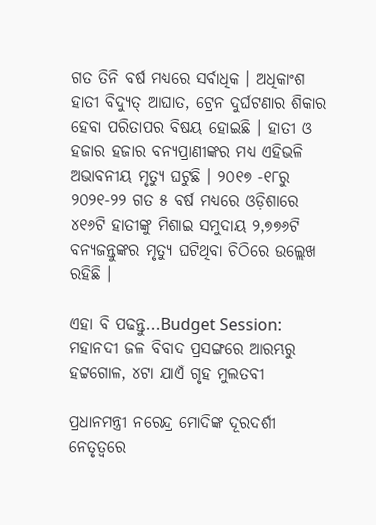ଗତ ତିନି ବର୍ଷ ମଧ୍ୟରେ ସର୍ବାଧିକ । ଅଧିକାଂଶ ହାତୀ ବିଦ୍ୟୁତ୍ ଆଘାତ, ଟ୍ରେନ ଦୁର୍ଘଟଣାର ଶିକାର ହେବା ପରିତାପର ବିଷୟ ହୋଇଛି । ହାତୀ ଓ ହଜାର ହଜାର ବନ୍ୟପ୍ରାଣୀଙ୍କର ମଧ୍ୟ ଏହିଭଳି ଅଭାବନୀୟ ମୃତ୍ୟୁ ଘଟୁଛି । ୨୦୧୭ -୧୮ରୁ ୨୦୨୧-୨୨ ଗତ ୫ ବର୍ଷ ମଧ୍ୟରେ ଓଡ଼ିଶାରେ ୪୧୬ଟି ହାତୀଙ୍କୁ ମିଶାଇ ସମୁଦାୟ ୨,୭୭୬ଟି ବନ୍ୟଜନ୍ତୁଙ୍କର ମୃତ୍ୟୁ ଘଟିଥିବା ଚିଠିରେ ଉଲ୍ଲେଖ ରହିଛି ।

ଏହା ବି ପଢନ୍ତୁ...Budget Session: ମହାନଦୀ ଜଳ ବିବାଦ ପ୍ରସଙ୍ଗରେ ଆରମ୍ଭରୁ ହଟ୍ଟଗୋଳ, ୪ଟା ଯାଏଁ ଗୃହ ମୁଲତବୀ

ପ୍ରଧାନମନ୍ତ୍ରୀ ନରେନ୍ଦ୍ର ମୋଦିଙ୍କ ଦୂରଦର୍ଶୀ ନେତୃତ୍ବରେ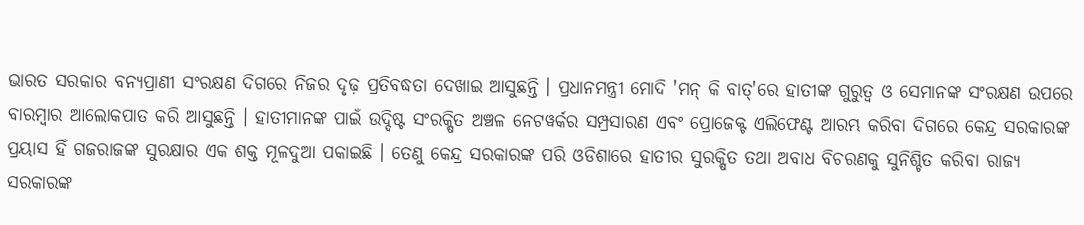ଭାରତ ସରକାର ବନ୍ୟପ୍ରାଣୀ ସଂରକ୍ଷଣ ଦିଗରେ ନିଜର ଦୃଢ଼ ପ୍ରତିବଦ୍ଧତା ଦେଖାଇ ଆସୁଛନ୍ତି । ପ୍ରଧାନମନ୍ତ୍ରୀ ମୋଦି 'ମନ୍ କି ବାତ୍'ରେ ହାତୀଙ୍କ ଗୁରୁତ୍ବ ଓ ସେମାନଙ୍କ ସଂରକ୍ଷଣ ଉପରେ ବାରମ୍ବାର ଆଲୋକପାତ କରି ଆସୁଛନ୍ତି । ହାତୀମାନଙ୍କ ପାଇଁ ଉଦ୍ଦିଷ୍ଟ ସଂରକ୍ଷିତ ଅଞ୍ଚଳ ନେଟୱର୍କର ସମ୍ପ୍ରସାରଣ ଏବଂ ପ୍ରୋଜେକ୍ଟ ଏଲିଫେଣ୍ଟ ଆରମ୍ଭ କରିବା ଦିଗରେ କେନ୍ଦ୍ର ସରକାରଙ୍କ ପ୍ରୟାସ ହିଁ ଗଜରାଜଙ୍କ ସୁରକ୍ଷାର ଏକ ଶକ୍ତ ମୂଳଦୁଆ ପକାଇଛି । ତେଣୁ କେନ୍ଦ୍ର ସରକାରଙ୍କ ପରି ଓଡିଶାରେ ହାତୀର ସୁରକ୍ଷିତ ତଥା ଅବାଧ ବିଚରଣକୁ ସୁନିଶ୍ଚିତ କରିବା ରାଜ୍ୟ ସରକାରଙ୍କ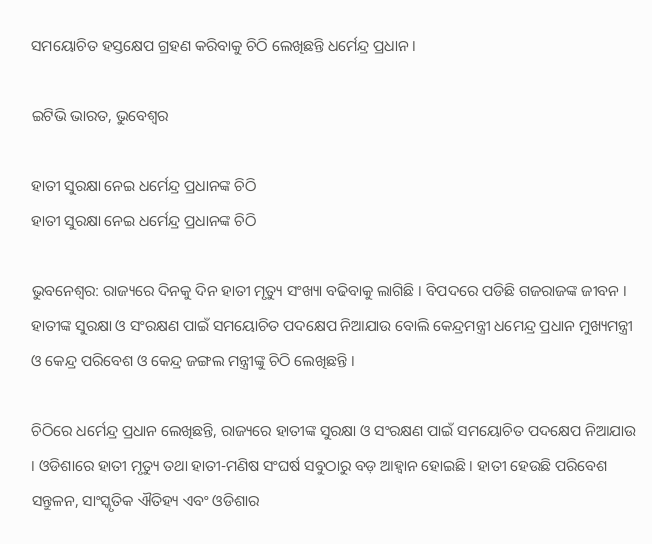ସମୟୋଚିତ ହସ୍ତକ୍ଷେପ ଗ୍ରହଣ କରିବାକୁ ଚିଠି ଲେଖିଛନ୍ତି ଧର୍ମେନ୍ଦ୍ର ପ୍ରଧାନ ।

ଇଟିଭି ଭାରତ, ଭୁବେଶ୍ବର

ହାତୀ ସୁରକ୍ଷା ନେଇ ଧର୍ମେନ୍ଦ୍ର ପ୍ରଧାନଙ୍କ ଚିଠି
ହାତୀ ସୁରକ୍ଷା ନେଇ ଧର୍ମେନ୍ଦ୍ର ପ୍ରଧାନଙ୍କ ଚିଠି

ଭୁବନେଶ୍ବର: ରାଜ୍ୟରେ ଦିନକୁ ଦିନ ହାତୀ ମୃତ୍ୟୁ ସଂଖ୍ୟା ବଢିବାକୁ ଲାଗିଛି । ବିପଦରେ ପଡିଛି ଗଜରାଜଙ୍କ ଜୀବନ । ହାତୀଙ୍କ ସୁରକ୍ଷା ଓ ସଂରକ୍ଷଣ ପାଇଁ ସମୟୋଚିତ ପଦକ୍ଷେପ ନିଆଯାଉ ବୋଲି କେନ୍ଦ୍ରମନ୍ତ୍ରୀ ଧମେନ୍ଦ୍ର ପ୍ରଧାନ ମୁଖ୍ୟମନ୍ତ୍ରୀ ଓ କେନ୍ଦ୍ର ପରିବେଶ ଓ କେନ୍ଦ୍ର ଜଙ୍ଗଲ ମନ୍ତ୍ରୀଙ୍କୁ ଚିଠି ଲେଖିଛନ୍ତି ।

ଚିଠିରେ ଧର୍ମେନ୍ଦ୍ର ପ୍ରଧାନ ଲେଖିଛନ୍ତି, ରାଜ୍ୟରେ ହାତୀଙ୍କ ସୁରକ୍ଷା ଓ ସଂରକ୍ଷଣ ପାଇଁ ସମୟୋଚିତ ପଦକ୍ଷେପ ନିଆଯାଉ । ଓଡିଶାରେ ହାତୀ ମୃତ୍ୟୁ ତଥା ହାତୀ-ମଣିଷ ସଂଘର୍ଷ ସବୁଠାରୁ ବଡ଼ ଆହ୍ବାନ ହୋଇଛି । ହାତୀ ହେଉଛି ପରିବେଶ ସନ୍ତୁଳନ, ସାଂସ୍କୃତିକ ଐତିହ୍ୟ ଏବଂ ଓଡିଶାର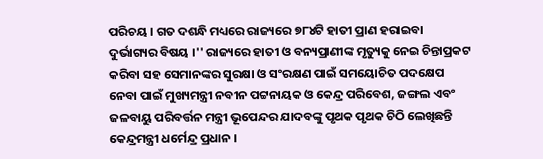ପରିଚୟ । ଗତ ଦଶନ୍ଧି ମଧ୍ୟରେ ରାଜ୍ୟରେ ୭୮୪ଟି ହାତୀ ପ୍ରାଣ ହରାଇବା ଦୁର୍ଭାଗ୍ୟର ବିଷୟ ।'' ରାଜ୍ୟରେ ହାତୀ ଓ ବନ୍ୟପ୍ରାଣୀଙ୍କ ମୃତ୍ୟୁକୁ ନେଇ ଚିନ୍ତାପ୍ରକଟ କରିବା ସହ ସେମାନଙ୍କର ସୁରକ୍ଷା ଓ ସଂରକ୍ଷଣ ପାଇଁ ସମୟୋଚିତ ପଦକ୍ଷେପ ନେବା ପାଇଁ ମୁଖ୍ୟମନ୍ତ୍ରୀ ନବୀନ ପଟ୍ଟନାୟକ ଓ କେନ୍ଦ୍ର ପରିବେଶ, ଜଙ୍ଗଲ ଏବଂ ଜଳବାୟୁ ପରିବର୍ତ୍ତନ ମନ୍ତ୍ରୀ ଭୂପେନ୍ଦର ଯାଦବଙ୍କୁ ପୃଥକ ପୃଥକ ଚିଠି ଲେଖିଛନ୍ତି କେନ୍ଦ୍ରମନ୍ତ୍ରୀ ଧର୍ମେନ୍ଦ୍ର ପ୍ରଧାନ ।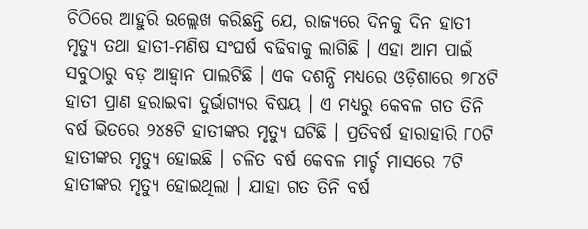ଚିଠିରେ ଆହୁରି ଉଲ୍ଲେଖ କରିଛନ୍ତି ଯେ, ରାଜ୍ୟରେ ଦିନକୁ ଦିନ ହାତୀ ମୃତ୍ୟୁ ତଥା ହାତୀ-ମଣିଷ ସଂଘର୍ଷ ବଢିବାକୁ ଲାଗିଛି । ଏହା ଆମ ପାଇଁ ସବୁଠାରୁ ବଡ଼ ଆହ୍ବାନ ପାଲଟିଛି । ଏକ ଦଶନ୍ଧି ମଧ୍ୟରେ ଓଡ଼ିଶାରେ ୭୮୪ଟି ହାତୀ ପ୍ରାଣ ହରାଇବା ଦୁର୍ଭାଗ୍ୟର ବିଷୟ । ଏ ମଧ୍ୟରୁ କେବଳ ଗତ ତିନି ବର୍ଷ ଭିତରେ ୨୪୫ଟି ହାତୀଙ୍କର ମୃତ୍ୟୁ ଘଟିଛି । ପ୍ରତିବର୍ଷ ହାରାହାରି ୮୦ଟି ହାତୀଙ୍କର ମୃତ୍ୟୁ ହୋଇଛି । ଚଳିତ ବର୍ଷ କେବଳ ମାର୍ଚ୍ଚ ମାସରେ 7ଟି ହାତୀଙ୍କର ମୃତ୍ୟୁ ହୋଇଥିଲା । ଯାହା ଗତ ତିନି ବର୍ଷ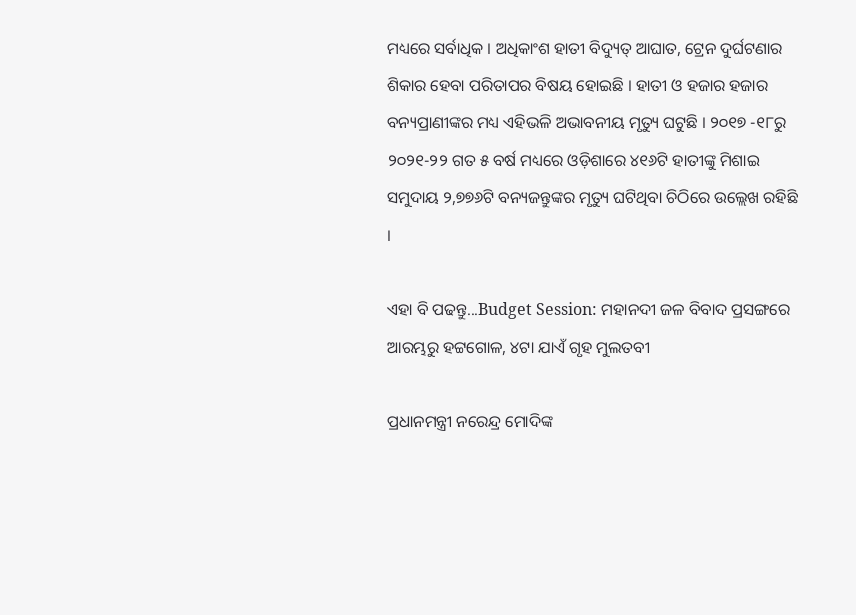ମଧ୍ୟରେ ସର୍ବାଧିକ । ଅଧିକାଂଶ ହାତୀ ବିଦ୍ୟୁତ୍ ଆଘାତ, ଟ୍ରେନ ଦୁର୍ଘଟଣାର ଶିକାର ହେବା ପରିତାପର ବିଷୟ ହୋଇଛି । ହାତୀ ଓ ହଜାର ହଜାର ବନ୍ୟପ୍ରାଣୀଙ୍କର ମଧ୍ୟ ଏହିଭଳି ଅଭାବନୀୟ ମୃତ୍ୟୁ ଘଟୁଛି । ୨୦୧୭ -୧୮ରୁ ୨୦୨୧-୨୨ ଗତ ୫ ବର୍ଷ ମଧ୍ୟରେ ଓଡ଼ିଶାରେ ୪୧୬ଟି ହାତୀଙ୍କୁ ମିଶାଇ ସମୁଦାୟ ୨,୭୭୬ଟି ବନ୍ୟଜନ୍ତୁଙ୍କର ମୃତ୍ୟୁ ଘଟିଥିବା ଚିଠିରେ ଉଲ୍ଲେଖ ରହିଛି ।

ଏହା ବି ପଢନ୍ତୁ...Budget Session: ମହାନଦୀ ଜଳ ବିବାଦ ପ୍ରସଙ୍ଗରେ ଆରମ୍ଭରୁ ହଟ୍ଟଗୋଳ, ୪ଟା ଯାଏଁ ଗୃହ ମୁଲତବୀ

ପ୍ରଧାନମନ୍ତ୍ରୀ ନରେନ୍ଦ୍ର ମୋଦିଙ୍କ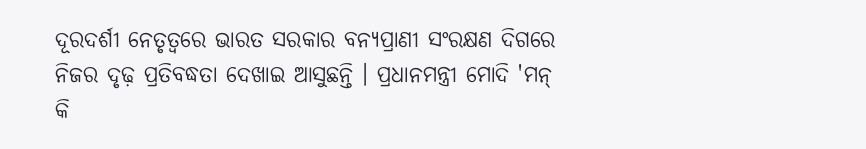ଦୂରଦର୍ଶୀ ନେତୃତ୍ବରେ ଭାରତ ସରକାର ବନ୍ୟପ୍ରାଣୀ ସଂରକ୍ଷଣ ଦିଗରେ ନିଜର ଦୃଢ଼ ପ୍ରତିବଦ୍ଧତା ଦେଖାଇ ଆସୁଛନ୍ତି । ପ୍ରଧାନମନ୍ତ୍ରୀ ମୋଦି 'ମନ୍ କି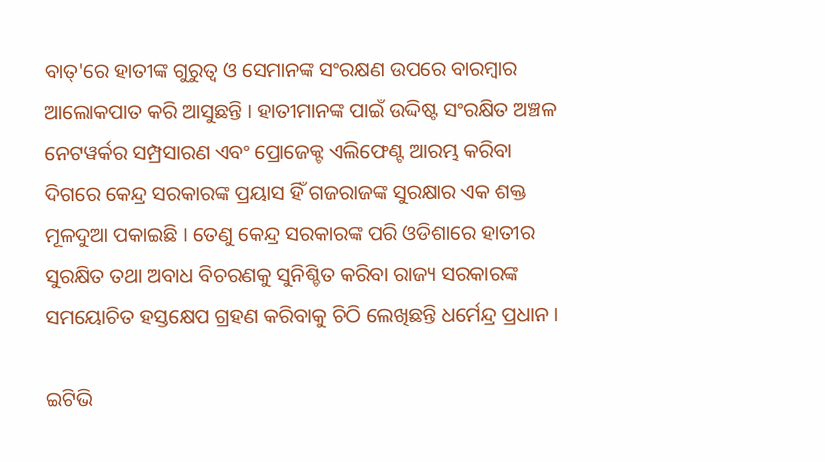ବାତ୍'ରେ ହାତୀଙ୍କ ଗୁରୁତ୍ବ ଓ ସେମାନଙ୍କ ସଂରକ୍ଷଣ ଉପରେ ବାରମ୍ବାର ଆଲୋକପାତ କରି ଆସୁଛନ୍ତି । ହାତୀମାନଙ୍କ ପାଇଁ ଉଦ୍ଦିଷ୍ଟ ସଂରକ୍ଷିତ ଅଞ୍ଚଳ ନେଟୱର୍କର ସମ୍ପ୍ରସାରଣ ଏବଂ ପ୍ରୋଜେକ୍ଟ ଏଲିଫେଣ୍ଟ ଆରମ୍ଭ କରିବା ଦିଗରେ କେନ୍ଦ୍ର ସରକାରଙ୍କ ପ୍ରୟାସ ହିଁ ଗଜରାଜଙ୍କ ସୁରକ୍ଷାର ଏକ ଶକ୍ତ ମୂଳଦୁଆ ପକାଇଛି । ତେଣୁ କେନ୍ଦ୍ର ସରକାରଙ୍କ ପରି ଓଡିଶାରେ ହାତୀର ସୁରକ୍ଷିତ ତଥା ଅବାଧ ବିଚରଣକୁ ସୁନିଶ୍ଚିତ କରିବା ରାଜ୍ୟ ସରକାରଙ୍କ ସମୟୋଚିତ ହସ୍ତକ୍ଷେପ ଗ୍ରହଣ କରିବାକୁ ଚିଠି ଲେଖିଛନ୍ତି ଧର୍ମେନ୍ଦ୍ର ପ୍ରଧାନ ।

ଇଟିଭି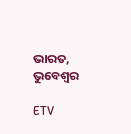ଭାରତ, ଭୁବେଶ୍ବର

ETV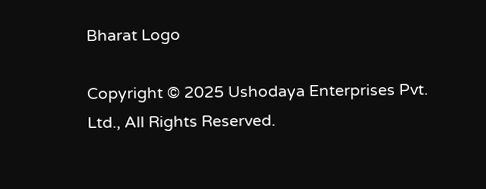Bharat Logo

Copyright © 2025 Ushodaya Enterprises Pvt. Ltd., All Rights Reserved.